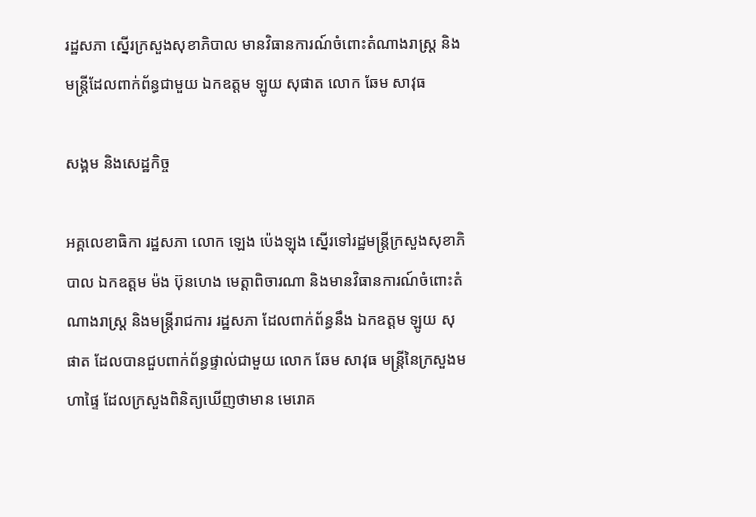រដ្ឋសភា ស្នើរក្រសួងសុខាភិបាល មានវិធានការណ៍ចំពោះតំណាងរាស្រ្ត និងមន្ត្រីដែលពាក់ព័ន្ធជាមួយ ឯកឧត្តម ឡូយ សុផាត លោក ឆែម សាវុធ

សង្គម និងសេដ្ឋកិច្ច

អគ្គលេខាធិកា រដ្ឋសភា លោក ឡេង ប៉េងឡុង ស្នើរទៅរដ្ឋមន្ត្រីក្រសួងសុខាភិបាល ឯកឧត្តម ម៉ង ប៊ុនហេង មេត្តាពិចារណា និងមានវិធានការណ៍ចំពោះតំណាងរាស្ត្រ និងមន្ត្រីរាជការ រដ្ឋសភា ដែលពាក់ព័ន្ធនឹង ឯកឧត្តម ឡូយ សុផាត ដែលបានជួបពាក់ព័ន្ធផ្ទាល់ជាមួយ លោក ឆែម សាវុធ មន្រ្តីនៃក្រសួងមហាផ្ទៃ ដែលក្រសួងពិនិត្យឃើញថាមាន មេរោគ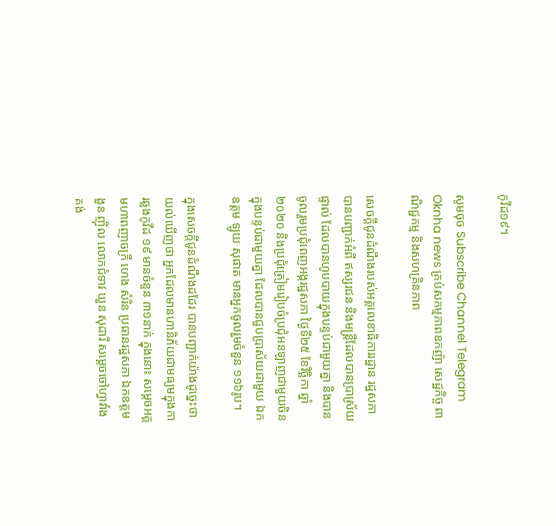កូវីដ១៩។

សូមចុច Subscribe Channel Telegram Oknha news គ្រប់សកម្មភាពឧកញ៉ា សេដ្ឋកិច្ច ពាណិជ្ជកម្ម និងសហគ្រិនភាព

សេចក្តីជូនដំណឹងរបស់អគ្គលេខាធិការរដ្ឋាន រដ្ឋសភា បានបញ្ជាក់អំពី ឥស្សរជន និងមន្ត្រីដែលបានប្រាស្រ័យផ្ទាល់ ដែលបានហូបបាយក្នុងបន្ទប់ជាមួយគ្នា និងបានចូលរួមប្រជុំពេញអង្គរដ្ឋសភា ថ្ងៃទី២៥ ខែវិច្ឆិកា ឆ្នាំ២០២០ និងប្រជុំត្រៀមរៀបចំប្រជុំអនឡាញជាមួយចិន ក្នុងបន្ទប់ជាមួយគ្នា ដែលបានជួបប្រាស័យជាមួយ ឯកឧត្តម ឡូយ សុផាត មានអ្នកចូលរួមចំនួន ១១៦រូប។

ក្នុងសេចក្តីជូនដំណឹងដដែរ បានបញ្ជាក់យ៉ាងដូច្នេះថា យល់ឃើញថា អ្នកដែលមានហានិភ័យជាមធ្យមក្នុងការឆ្លងកូវីដ ១៩ មានចំនួន ៣១នាក់ ក្នុងនោះ សម្តេចអគ្គមហាពញាចក្រី ហេង សំរិន ប្រធានរដ្ឋសភា ឯកឧត្តម ងួន ញ៉ិល លោកជំទាវ ឃួន សុដារី សម្តេចចៅហ្វាវាំង គង់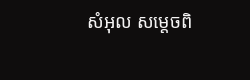សំអុល សម្តេចពិ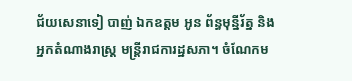ជ័យសេនាទៀ បាញ់ ឯកឧត្តម អូន ព័ន្ធមុន្នីរ័ត្ន និងអ្នកតំណាងរាស្រ្ត មន្រ្តីរាជការដ្ឋសភា។ ចំណែកម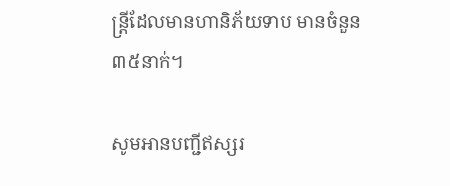ន្ត្រីដែលមានហានិភ័យទាប មានចំនួន ៣៥នាក់។

សូមអានបញ្ជីឥស្សរ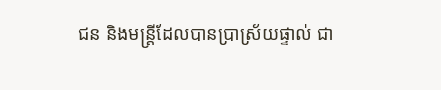ជន និងមន្ត្រីដែលបានប្រាស្រ័យផ្ទាល់ ជា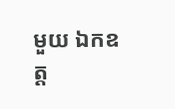មួយ ឯកឧត្ត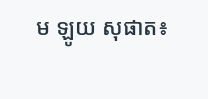ម ឡូយ សុផាត៖